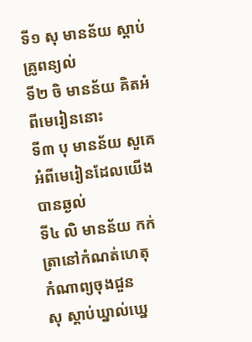ទី១ សុ មានន័យ ស្តាប់គ្រូពន្យល់
ទី២ ចិ មានន័យ គិតអំពីមេរៀននោះ
ទី៣ បុ មានន័យ សួគេអំពីមេរៀនដែលយើងបានឆ្ងល់
ទី៤ លិ មានន័យ កក់ត្រានៅកំណត់ហេតុ
កំណាព្យចុងជួន
សុ ស្តាប់ឃ្នាល់ឃ្នេ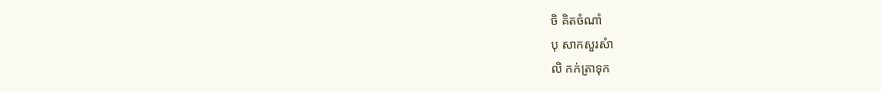ចិ គិតចំណាំ
បុ សាកសួរសំា
លិ កក់ត្រាទុក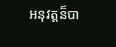អនុវត្តន៏បា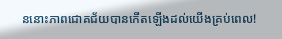ននោះភាពជោគជ័យបានកើតឡើងដល់យើងគ្រប់ពេល!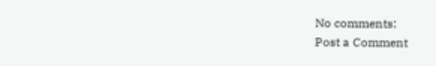No comments:
Post a Comment